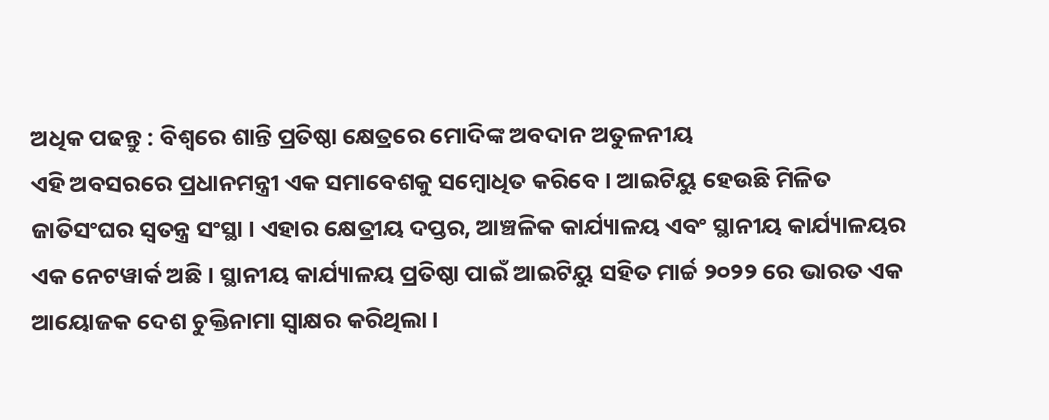ଅଧିକ ପଢନ୍ତୁ : ବିଶ୍ବରେ ଶାନ୍ତି ପ୍ରତିଷ୍ଠା କ୍ଷେତ୍ରରେ ମୋଦିଙ୍କ ଅବଦାନ ଅତୁଳନୀୟ
ଏହି ଅବସରରେ ପ୍ରଧାନମନ୍ତ୍ରୀ ଏକ ସମାବେଶକୁ ସମ୍ବୋଧିତ କରିବେ । ଆଇଟିୟୁ ହେଉଛି ମିଳିତ ଜାତିସଂଘର ସ୍ୱତନ୍ତ୍ର ସଂସ୍ଥା । ଏହାର କ୍ଷେତ୍ରୀୟ ଦପ୍ତର, ଆଞ୍ଚଳିକ କାର୍ଯ୍ୟାଳୟ ଏବଂ ସ୍ଥାନୀୟ କାର୍ଯ୍ୟାଳୟର ଏକ ନେଟୱାର୍କ ଅଛି । ସ୍ଥାନୀୟ କାର୍ଯ୍ୟାଳୟ ପ୍ରତିଷ୍ଠା ପାଇଁ ଆଇଟିୟୁ ସହିତ ମାର୍ଚ୍ଚ ୨୦୨୨ ରେ ଭାରତ ଏକ ଆୟୋଜକ ଦେଶ ଚୁକ୍ତିନାମା ସ୍ୱାକ୍ଷର କରିଥିଲା ।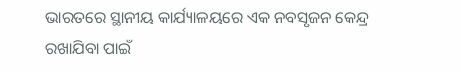ଭାରତରେ ସ୍ଥାନୀୟ କାର୍ଯ୍ୟାଳୟରେ ଏକ ନବସୃଜନ କେନ୍ଦ୍ର ରଖାଯିବା ପାଇଁ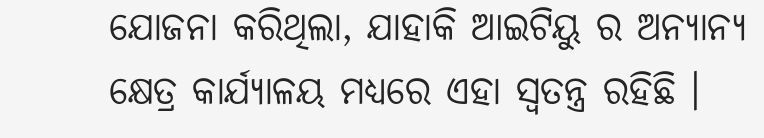ଯୋଜନା କରିଥିଲା, ଯାହାକି ଆଇଟିୟୁ ର ଅନ୍ୟାନ୍ୟ କ୍ଷେତ୍ର କାର୍ଯ୍ୟାଳୟ ମଧ୍ୟରେ ଏହା ସ୍ୱତନ୍ତ୍ର ରହିଛି ।